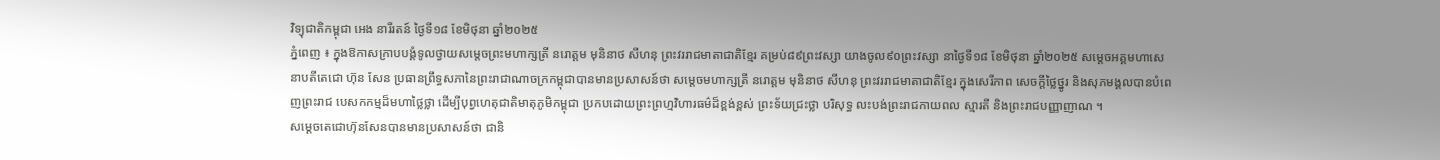វិទ្យុជាតិកម្ពុជា អេង នារីរតន៍ ថ្ងៃទី១៨ ខែមិថុនា ឆ្នាំ២០២៥
ភ្នំពេញ ៖ ក្នុងឱកាសក្រាបបង្គំទូលថ្វាយសម្តេចព្រះមហាក្សត្រី នរោត្តម មុនិនាថ សីហនុ ព្រះវររាជមាតាជាតិខ្មែរ គម្រប់៨៩ព្រះវស្សា យាងចូល៩០ព្រះវស្សា នាថ្ងៃទី១៨ ខែមិថុនា ឆ្នាំ២០២៥ សម្តេចអគ្គមហាសេនាបតីតេជោ ហ៊ុន សែន ប្រធានព្រឹទ្ធសភានៃព្រះរាជាណាចក្រកម្ពុជាបានមានប្រសាសន៍ថា សម្តេចមហាក្សត្រី នរោត្តម មុនិនាថ សីហនុ ព្រះវររាជមាតាជាតិខ្មែរ ក្នុងសេរីភាព សេចក្តីថ្លៃថ្នូរ និងសុភមង្គលបានបំពេញព្រះរាជ បេសកកម្មដ៏មហាថ្លៃថ្លា ដើម្បីបុព្វហេតុជាតិមាតុភូមិកម្ពុជា ប្រកបដោយព្រះព្រហ្មវិហារធម៌ដ៏ខ្ពង់ខ្ពស់ ព្រះទ័យជ្រះថ្លា បរិសុទ្ធ លះបង់ព្រះរាជកាយពល ស្មារតី និងព្រះរាជបញ្ញាញាណ ។
សម្តេចតេជោហ៊ុនសែនបានមានប្រសាសន៍ថា ជានិ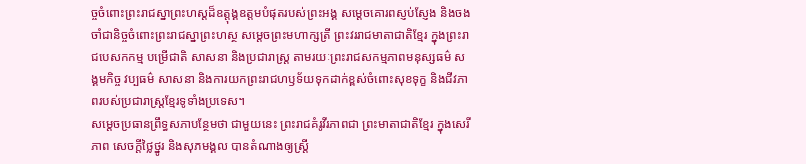ច្ចចំពោះព្រះរាជស្នាព្រះហស្តដ៏ឧត្តុង្គឧត្តមបំផុតរបស់ព្រះអង្គ សម្តេចគោរពស្ញប់ស្ញែង និងចងចាំជានិច្ចចំពោះព្រះរាជស្នាព្រះហស្ថ សម្តេចព្រះមហាក្សត្រី ព្រះវររាជមាតាជាតិខ្មែរ ក្នុងព្រះរាជបេសកកម្ម បម្រើជាតិ សាសនា និងប្រជារាស្ត្រ តាមរយៈព្រះរាជសកម្មភាពមនុស្សធម៌ សង្គមកិច្ច វប្បធម៌ សាសនា និងការយកព្រះរាជហឫទ័យទុកដាក់ខ្ពស់ចំពោះសុខទុក្ខ និងជីវភាពរបស់ប្រជារាស្ត្រខ្មែរទូទាំងប្រទេស។
សម្តេចប្រធានព្រឹទ្ធសភាបន្ថែមថា ជាមួយនេះ ព្រះរាជគំរូវីរភាពជា ព្រះមាតាជាតិខ្មែរ ក្នុងសេរីភាព សេចក្តីថ្លៃថ្នូរ និងសុភមង្គល បានតំណាងឲ្យស្ត្រី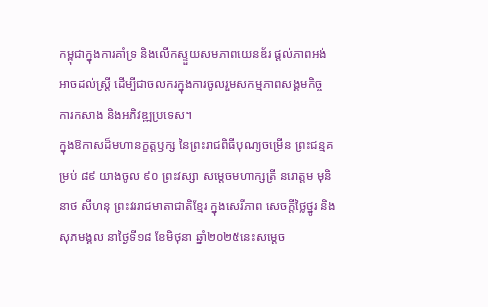កម្ពុជាក្នុងការគាំទ្រ និងលើកស្ទួយសមភាពយេនឌ័រ ផ្តល់ភាពអង់អាចដល់ស្ត្រី ដើម្បីជាចលករក្នុងការចូលរួមសកម្មភាពសង្គមកិច្ច ការកសាង និងអភិវឌ្ឍប្រទេស។
ក្នុងឱកាសដ៏មហានក្ខត្តឫក្ស នៃព្រះរាជពិធីបុណ្យចម្រើន ព្រះជន្មគម្រប់ ៨៩ យាងចូល ៩០ ព្រះវស្សា សម្តេចមហាក្សត្រី នរោត្តម មុនិនាថ សីហនុ ព្រះវររាជមាតាជាតិខ្មែរ ក្នុងសេរីភាព សេចក្តីថ្លៃថ្នូរ និងសុភមង្គល នាថ្ងៃទី១៨ ខែមិថុនា ឆ្នាំ២០២៥នេះសម្តេច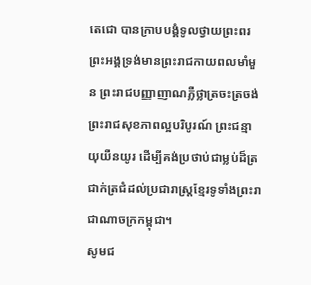តេជោ បានក្រាបបង្គំទូលថ្វាយព្រះពរព្រះអង្គទ្រង់មានព្រះរាជកាយពលមាំមួន ព្រះរាជបញ្ញាញាណភ្លឺថ្លាត្រចះត្រចង់ ព្រះរាជសុខភាពល្អបរិបូរណ៍ ព្រះជន្មាយុយឺនយូរ ដើម្បីគង់ប្រថាប់ជាម្លប់ដ៏ត្រជាក់ត្រជំដល់ប្រជារាស្ត្រខ្មែរទូទាំងព្រះរាជាណាចក្រកម្ពុជា។
សូមជ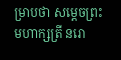ម្រាបថា សម្ដេចព្រះមហាក្សត្រី នរោ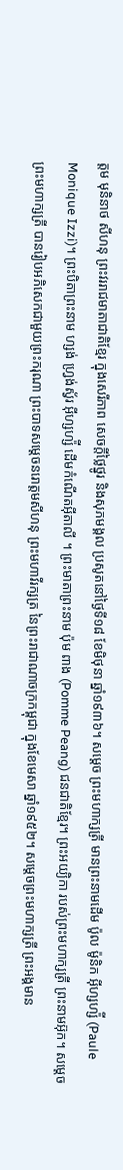ត្ដម មុនិនាថ សីហនុ ព្រះវររាជមាតាជាតិខ្មែរ ក្នុងសេរីភាព សេចក្តីថ្លៃថ្នូរ និងសុភមង្គល ប្រសូតនៅថ្ងៃទី១៨ ខែមិថុនា ឆ្នាំ១៩៣៦។ សម្តេច ព្រះមហាក្សត្រី មានព្រះនាមដើម ប៉ូល ម៉ូនិក អ៊ីហ្សហ្ស៉ី (Paule Monique Izzi)។ ព្រះបិតាព្រះនាម ហ្សង់ ហ្វ្រង់ស្វ័រ អ៊ីហ្សហ្ស៉ី ដើមកំណើតអ៊ីតាលី ។ ព្រះមាតាព្រះនាម ប៉ុម ពាង (Pomme Peang) ជនជាតិខ្មែរ។ ព្រះអយ្យិកា របស់ព្រះមហាក្សត្រី ព្រះនាមអ៊ុក។ សម្តេចព្រះមហាក្សត្រី បានរៀបអភិសេកជាមួយព្រះករុណា ព្រះបាទសម្តេចនរោត្តមសីហនុ ព្រះមហាវីរក្សត្រ នៃព្រះរាជាណាចក្រកម្ពុជា ក្នុងខែមេសា ឆ្នាំ១៩៥២។ សម្តេចព្រះមហាក្សត្រី ព្រះអង្គមាន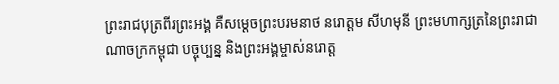ព្រះរាជបុត្រពីរព្រះអង្គ គឺសម្តេចព្រះបរមនាថ នរោត្តម សីហមុនី ព្រះមហាក្សត្រនៃព្រះរាជាណាចក្រកម្ពុជា បច្ចុប្បន្ន និងព្រះអង្គម្ចាស់នរោត្ត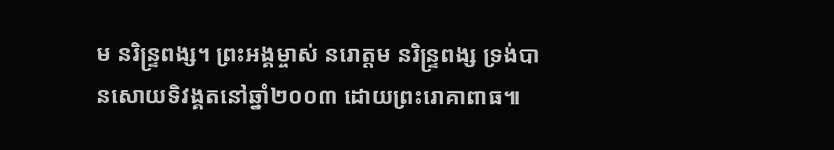ម នរិន្ទ្រពង្ស។ ព្រះអង្គម្ចាស់ នរោត្តម នរិន្ទ្រពង្ស ទ្រង់បានសោយទិវង្គតនៅឆ្នាំ២០០៣ ដោយព្រះរោគាពាធ៕